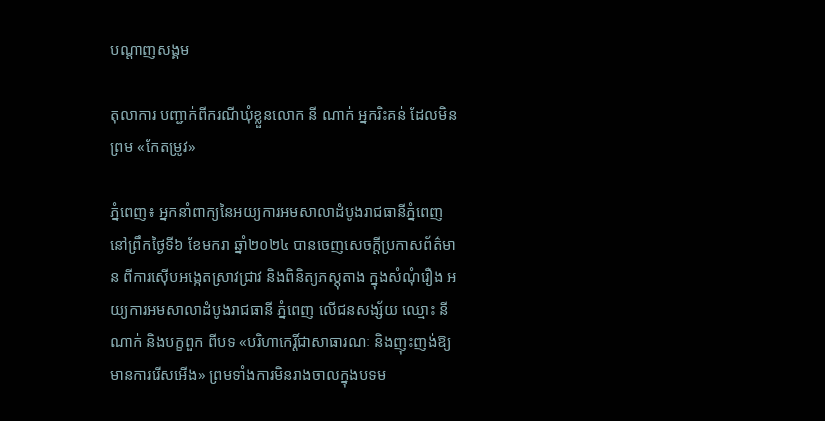បណ្តាញសង្គម

តុលាការ បញ្ជាក់ពីករណីឃុំខ្លួនលោក នី ណាក់ អ្នករិះគន់ ដែលមិនព្រម «កែតម្រូវ»

ភ្នំពេញ៖ អ្នកនាំពាក្យនៃអយ្យការអមសាលាដំបូងរាជធានីភ្នំពេញ នៅព្រឹកថ្ងៃទី៦ ខែមករា ឆ្នាំ២០២៤ បានចេញសេចក្តីប្រកាសព័ត៌មាន ពីការស៊ើបអង្កេតស្រាវជ្រាវ និងពិនិត្យភស្តុតាង ក្នុងសំណុំរឿង អយ្យការអមសាលាដំបូងរាជធានី ភ្នំពេញ លើជនសង្ស័យ ឈ្មោះ នី ណាក់ និងបក្ខពួក ពីបទ «បរិហាកេរ្តិ៍ជាសាធារណៈ និងញុះញង់ឱ្យមានការរើសអើង» ព្រមទាំងការមិនរាងចាលក្នុងបទម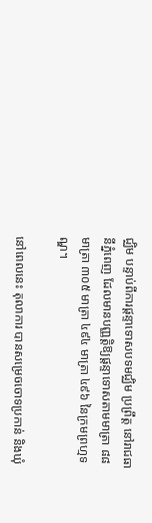ជ្ឈិម បន្ទាប់ពីការផ្តន្ទាទោសបទមជ្ឈិម ប្រព្រឹត្ត នៅរាជធានីភ្នំពេញ ដែលមានបញ្ញត្តិឱ្យផ្តន្ទាទោសតាមមាត្រា ៨៨ មាត្រា ៣០៥ មាត្រា ៤៩៤ មាត្រា ៤៩៦ នៃក្រមព្រហ្មទណ្ឌ។

នៅពេលនេះ តុលាការ បានសម្រេចចោទប្រកាន់ និងឃុំ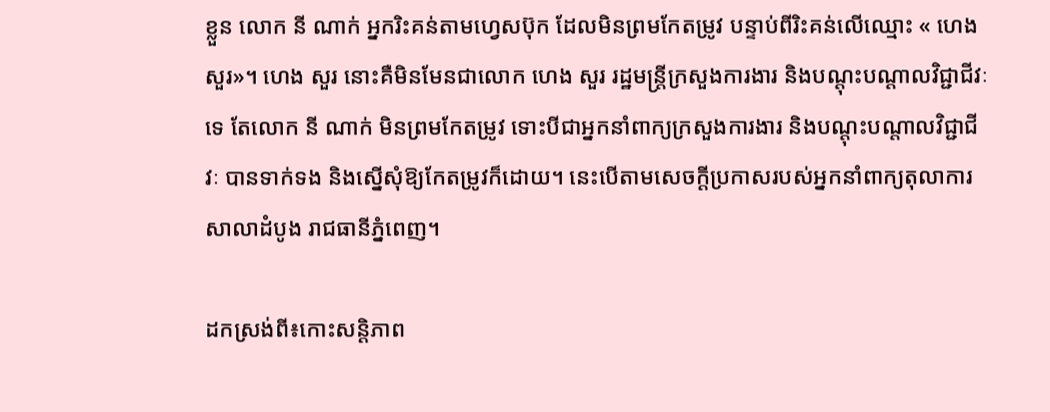ខ្លួន លោក នី ណាក់ អ្នករិះគន់តាមហ្វេសប៊ុក ដែលមិនព្រមកែតម្រូវ បន្ទាប់ពីរិះគន់លើឈ្មោះ « ហេង សួរ»។ ហេង សួរ នោះគឺមិនមែនជាលោក ហេង សួរ រដ្ឋមន្ត្រីក្រសួងការងារ និងបណ្តុះបណ្តាលវិជ្ជាជីវៈទេ តែលោក នី ណាក់ មិនព្រមកែតម្រូវ ទោះបីជាអ្នកនាំពាក្យក្រសួងការងារ និងបណ្តុះបណ្តាលវិជ្ជាជីវៈ បានទាក់ទង និងស្នើសុំឱ្យកែតម្រូវក៏ដោយ។ នេះបើតាមសេចក្តីប្រកាសរបស់អ្នកនាំពាក្យតុលាការសាលាដំបូង រាជធានីភ្នំពេញ។

ដកស្រង់ពី៖កោះសន្តិភាព